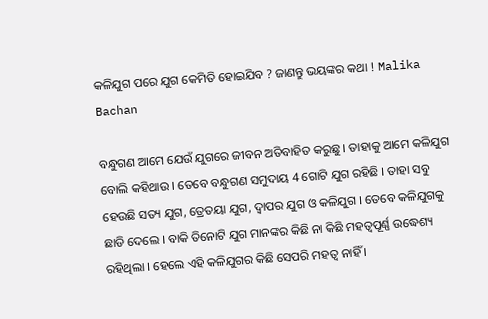କଳିଯୁଗ ପରେ ଯୁଗ କେମିତି ହୋଇଯିବ ? ଜାଣନ୍ତୁ ଭୟଙ୍କର କଥା ! Malika Bachan

ବନ୍ଧୁଗଣ ଆମେ ଯେଉଁ ଯୁଗରେ ଜୀବନ ଅତିବାହିତ କରୁଛୁ । ତାହାକୁ ଆମେ କଳିଯୁଗ ବୋଲି କହିଥାଉ । ତେବେ ବନ୍ଧୁଗଣ ସମୁଦାୟ 4 ଗୋଟି ଯୁଗ ରହିଛି । ତାହା ସବୁ ହେଉଛି ସତ୍ୟ ଯୁଗ, ତ୍ରେତୟା ଯୁଗ, ଦ୍ଵାପର ଯୁଗ ଓ କଳିଯୁଗ । ତେବେ କଳିଯୁଗକୁ ଛାଡି ଦେଲେ । ବାକି ତିନୋଟି ଯୁଗ ମାନଙ୍କର କିଛି ନା କିଛି ମହତ୍ଵପୂର୍ଣ୍ଣ ଉଦ୍ଧେଶ୍ୟ ରହିଥିଲା । ହେଲେ ଏହି କଳିଯୁଗର କିଛି ସେପରି ମହତ୍ଵ ନାହିଁ ।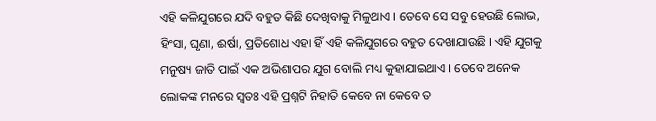ଏହି କଳିଯୁଗରେ ଯଦି ବହୁତ କିଛି ଦେଖିବାକୁ ମିଳୁଥାଏ । ତେବେ ସେ ସବୁ ହେଉଛି ଲୋଭ, ହିଂସା, ଘୃଣା, ଈର୍ଷା, ପ୍ରତିଶୋଧ ଏହା ହିଁ ଏହି କଳିଯୁଗରେ ବହୁତ ଦେଖାଯାଉଛି । ଏହି ଯୁଗକୁ ମନୁଷ୍ୟ ଜାତି ପାଇଁ ଏକ ଅଭିଶାପର ଯୁଗ ବୋଲି ମଧ୍ୟ କୁହାଯାଇଥାଏ । ତେବେ ଅନେକ ଲୋକଙ୍କ ମନରେ ସ୍ଵତଃ ଏହି ପ୍ରଶ୍ନଟି ନିହାତି କେବେ ନା କେବେ ତ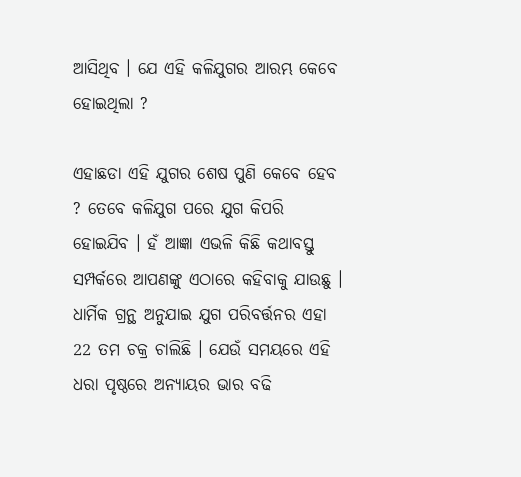ଆସିଥିବ । ଯେ ଏହି କଳିଯୁଗର ଆରମ୍ଭ କେବେ ହୋଇଥିଲା ?

ଏହାଛଡା ଏହି ଯୁଗର ଶେଷ ପୁଣି କେବେ ହେବ ? ତେବେ କଳିଯୁଗ ପରେ ଯୁଗ କିପରି ହୋଇଯିବ । ହଁ ଆଜ୍ଞା ଏଭଳି କିଛି କଥାବସ୍ତୁ ସମ୍ପର୍କରେ ଆପଣଙ୍କୁ ଏଠାରେ କହିବାକୁ ଯାଉଛୁ । ଧାର୍ମିକ ଗ୍ରନ୍ଥ ଅନୁଯାଇ ଯୁଗ ପରିବର୍ତ୍ତନର ଏହା 22 ତମ ଚକ୍ର ଚାଲିଛି । ଯେଉଁ ସମୟରେ ଏହି ଧରା ପୃଷ୍ଠରେ ଅନ୍ୟାୟର ଭାର ବଢି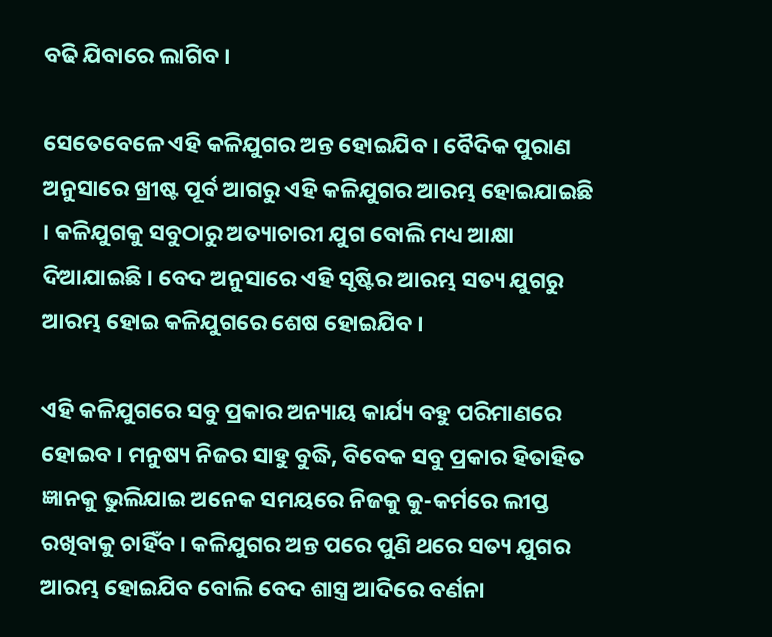ବଢି ଯିବାରେ ଲାଗିବ ।

ସେତେବେଳେ ଏହି କଳିଯୁଗର ଅନ୍ତ ହୋଇଯିବ । ବୈଦିକ ପୁରାଣ ଅନୁସାରେ ଖ୍ରୀଷ୍ଟ ପୂର୍ବ ଆଗରୁ ଏହି କଳିଯୁଗର ଆରମ୍ଭ ହୋଇଯାଇଛି । କଳିଯୁଗକୁ ସବୁଠାରୁ ଅତ୍ୟାଚାରୀ ଯୁଗ ବୋଲି ମଧ୍ୟ ଆକ୍ଷା ଦିଆଯାଇଛି । ବେଦ ଅନୁସାରେ ଏହି ସୃଷ୍ଟିର ଆରମ୍ଭ ସତ୍ୟ ଯୁଗରୁ ଆରମ୍ଭ ହୋଇ କଳିଯୁଗରେ ଶେଷ ହୋଇଯିବ ।

ଏହି କଳିଯୁଗରେ ସବୁ ପ୍ରକାର ଅନ୍ୟାୟ କାର୍ଯ୍ୟ ବହୁ ପରିମାଣରେ ହୋଇବ । ମନୁଷ୍ୟ ନିଜର ସାହୁ ବୁଦ୍ଧି, ବିବେକ ସବୁ ପ୍ରକାର ହିତାହିତ ଜ୍ଞାନକୁ ଭୁଲିଯାଇ ଅନେକ ସମୟରେ ନିଜକୁ କୁ-କର୍ମରେ ଲୀପ୍ତ ରଖିବାକୁ ଚାହିଁବ । କଳିଯୁଗର ଅନ୍ତ ପରେ ପୁଣି ଥରେ ସତ୍ୟ ଯୁଗର ଆରମ୍ଭ ହୋଇଯିବ ବୋଲି ବେଦ ଶାସ୍ତ୍ର ଆଦିରେ ବର୍ଣନା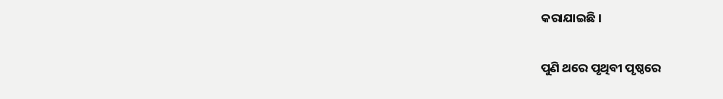କରାଯାଇଛି ।

ପୁଣି ଥରେ ପୃଥିବୀ ପୃଷ୍ଠରେ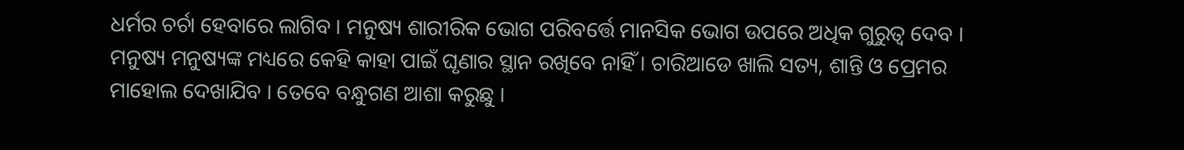ଧର୍ମର ଚର୍ଚା ହେବାରେ ଲାଗିବ । ମନୁଷ୍ୟ ଶାରୀରିକ ଭୋଗ ପରିବର୍ତ୍ତେ ମାନସିକ ଭୋଗ ଉପରେ ଅଧିକ ଗୁରୁତ୍ଵ ଦେବ । ମନୁଷ୍ୟ ମନୁଷ୍ୟଙ୍କ ମଧ୍ୟରେ କେହି କାହା ପାଇଁ ଘୃଣାର ସ୍ଥାନ ରଖିବେ ନାହିଁ । ଚାରିଆଡେ ଖାଲି ସତ୍ୟ, ଶାନ୍ତି ଓ ପ୍ରେମର ମାହୋଲ ଦେଖାଯିବ । ତେବେ ବନ୍ଧୁଗଣ ଆଶା କରୁଛୁ ।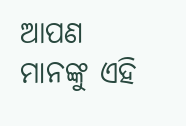ଆପଣ ମାନଙ୍କୁ ଏହି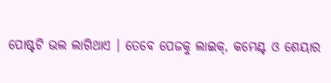ପୋଷ୍ଟଟି ଭଲ ଲାଗିଥାଏ । ତେବେ ପେଜକୁ ଲାଇକ୍, କମେଣ୍ଟ ଓ ଶେୟାର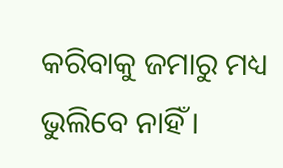କରିବାକୁ ଜମାରୁ ମଧ୍ୟ ଭୁଲିବେ ନାହିଁ ।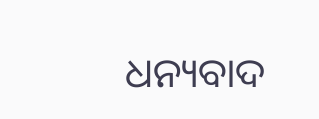ଧନ୍ୟବାଦ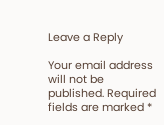Leave a Reply

Your email address will not be published. Required fields are marked *